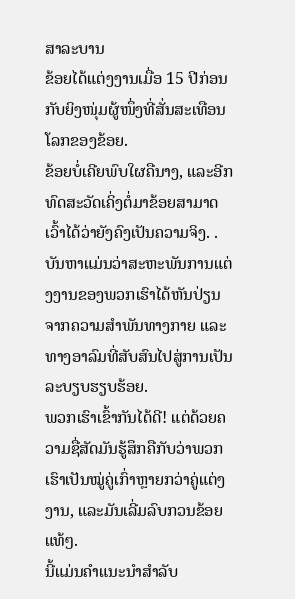ສາລະບານ
ຂ້ອຍໄດ້ແຕ່ງງານເມື່ອ 15 ປີກ່ອນກັບຍິງໜຸ່ມຜູ້ໜຶ່ງທີ່ສັ່ນສະເທືອນໂລກຂອງຂ້ອຍ.
ຂ້ອຍບໍ່ເຄີຍພົບໃຜຄືນາງ, ແລະອີກທົດສະວັດເຄິ່ງຕໍ່ມາຂ້ອຍສາມາດເວົ້າໄດ້ວ່າຍັງຄົງເປັນຄວາມຈິງ. . ບັນຫາແມ່ນວ່າສະຫະພັນການແຕ່ງງານຂອງພວກເຮົາໄດ້ຫັນປ່ຽນຈາກຄວາມສຳພັນທາງກາຍ ແລະທາງອາລົມທີ່ສັບສົນໄປສູ່ການເປັນລະບຽບຮຽບຮ້ອຍ.
ພວກເຮົາເຂົ້າກັນໄດ້ດີ! ແຕ່ດ້ວຍຄວາມຊື່ສັດມັນຮູ້ສຶກຄືກັບວ່າພວກເຮົາເປັນໝູ່ຄູ່ເກົ່າຫຼາຍກວ່າຄູ່ແຕ່ງງານ, ແລະມັນເລີ່ມລົບກວນຂ້ອຍແທ້ໆ.
ນີ້ແມ່ນຄຳແນະນຳສຳລັບ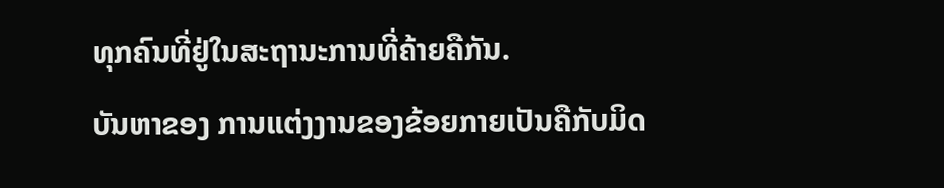ທຸກຄົນທີ່ຢູ່ໃນສະຖານະການທີ່ຄ້າຍຄືກັນ.
ບັນຫາຂອງ ການແຕ່ງງານຂອງຂ້ອຍກາຍເປັນຄືກັບມິດ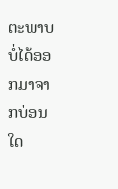ຕະພາບບໍ່ໄດ້ອອກມາຈາກບ່ອນໃດ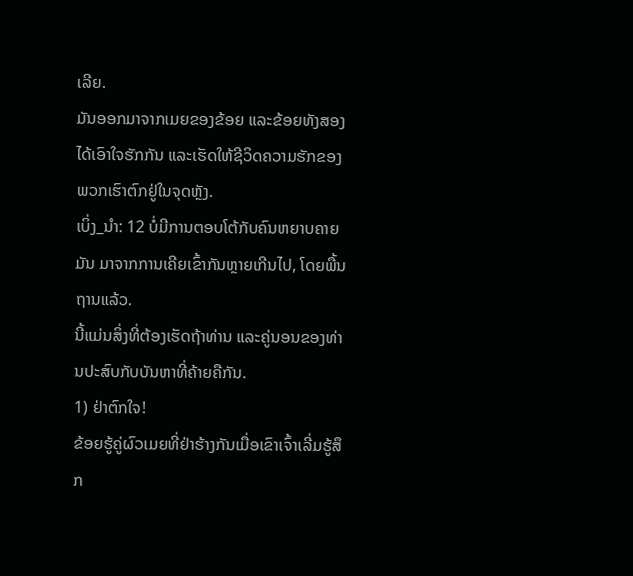ເລີຍ.
ມັນອອກມາຈາກເມຍຂອງຂ້ອຍ ແລະຂ້ອຍທັງສອງໄດ້ເອົາໃຈຮັກກັນ ແລະເຮັດໃຫ້ຊີວິດຄວາມຮັກຂອງພວກເຮົາຕົກຢູ່ໃນຈຸດຫຼັງ.
ເບິ່ງ_ນຳ: 12 ບໍ່ມີການຕອບໂຕ້ກັບຄົນຫຍາບຄາຍມັນ ມາຈາກການເຄີຍເຂົ້າກັນຫຼາຍເກີນໄປ, ໂດຍພື້ນຖານແລ້ວ.
ນີ້ແມ່ນສິ່ງທີ່ຕ້ອງເຮັດຖ້າທ່ານ ແລະຄູ່ນອນຂອງທ່ານປະສົບກັບບັນຫາທີ່ຄ້າຍຄືກັນ.
1) ຢ່າຕົກໃຈ!
ຂ້ອຍຮູ້ຄູ່ຜົວເມຍທີ່ຢ່າຮ້າງກັນເມື່ອເຂົາເຈົ້າເລີ່ມຮູ້ສຶກ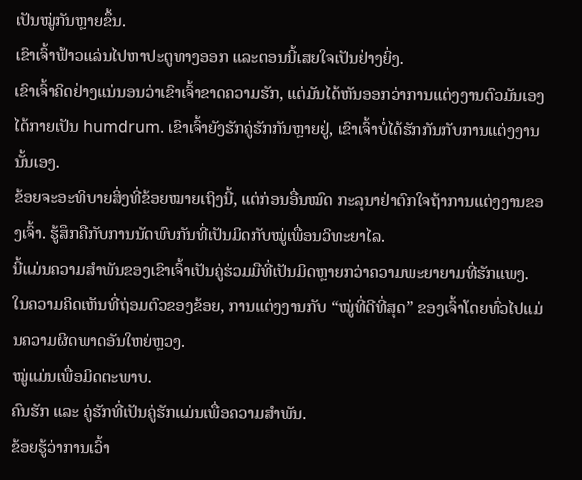ເປັນໝູ່ກັນຫຼາຍຂຶ້ນ.
ເຂົາເຈົ້າຟ້າວແລ່ນໄປຫາປະຕູທາງອອກ ແລະຕອນນີ້ເສຍໃຈເປັນຢ່າງຍິ່ງ.
ເຂົາເຈົ້າຄິດຢ່າງແນ່ນອນວ່າເຂົາເຈົ້າຂາດຄວາມຮັກ, ແຕ່ມັນໄດ້ຫັນອອກວ່າການແຕ່ງງານຕົວມັນເອງໄດ້ກາຍເປັນ humdrum. ເຂົາເຈົ້າຍັງຮັກຄູ່ຮັກກັນຫຼາຍຢູ່, ເຂົາເຈົ້າບໍ່ໄດ້ຮັກກັນກັບການແຕ່ງງານນັ້ນເອງ.
ຂ້ອຍຈະອະທິບາຍສິ່ງທີ່ຂ້ອຍໝາຍເຖິງນີ້, ແຕ່ກ່ອນອື່ນໝົດ ກະລຸນາຢ່າຕົກໃຈຖ້າການແຕ່ງງານຂອງເຈົ້າ. ຮູ້ສຶກຄືກັບການນັດພົບກັນທີ່ເປັນມິດກັບໝູ່ເພື່ອນວິທະຍາໄລ.
ນີ້ແມ່ນຄວາມສຳພັນຂອງເຂົາເຈົ້າເປັນຄູ່ຮ່ວມມືທີ່ເປັນມິດຫຼາຍກວ່າຄວາມພະຍາຍາມທີ່ຮັກແພງ.
ໃນຄວາມຄິດເຫັນທີ່ຖ່ອມຕົວຂອງຂ້ອຍ, ການແຕ່ງງານກັບ “ໝູ່ທີ່ດີທີ່ສຸດ” ຂອງເຈົ້າໂດຍທົ່ວໄປແມ່ນຄວາມຜິດພາດອັນໃຫຍ່ຫຼວງ.
ໝູ່ແມ່ນເພື່ອມິດຕະພາບ.
ຄົນຮັກ ແລະ ຄູ່ຮັກທີ່ເປັນຄູ່ຮັກແມ່ນເພື່ອຄວາມສຳພັນ.
ຂ້ອຍຮູ້ວ່າການເວົ້າ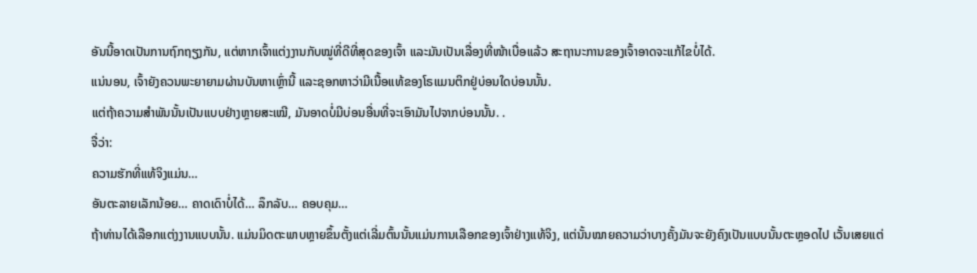ອັນນີ້ອາດເປັນການຖົກຖຽງກັນ, ແຕ່ຫາກເຈົ້າແຕ່ງງານກັບໝູ່ທີ່ດີທີ່ສຸດຂອງເຈົ້າ ແລະມັນເປັນເລື່ອງທີ່ໜ້າເບື່ອແລ້ວ ສະຖານະການຂອງເຈົ້າອາດຈະແກ້ໄຂບໍ່ໄດ້.
ແນ່ນອນ, ເຈົ້າຍັງຄວນພະຍາຍາມຜ່ານບັນຫາເຫຼົ່ານີ້ ແລະຊອກຫາວ່າມີເນື້ອແທ້ຂອງໂຣແມນຕິກຢູ່ບ່ອນໃດບ່ອນນັ້ນ.
ແຕ່ຖ້າຄວາມສຳພັນນັ້ນເປັນແບບຢ່າງຫຼາຍສະເໝີ, ມັນອາດບໍ່ມີບ່ອນອື່ນທີ່ຈະເອົາມັນໄປຈາກບ່ອນນັ້ນ. .
ຈື່ວ່າ:
ຄວາມຮັກທີ່ແທ້ຈິງແມ່ນ…
ອັນຕະລາຍເລັກນ້ອຍ… ຄາດເດົາບໍ່ໄດ້… ລຶກລັບ… ຄອບຄຸມ…
ຖ້າທ່ານໄດ້ເລືອກແຕ່ງງານແບບນັ້ນ. ແມ່ນມິດຕະພາບຫຼາຍຂຶ້ນຕັ້ງແຕ່ເລີ່ມຕົ້ນນັ້ນແມ່ນການເລືອກຂອງເຈົ້າຢ່າງແທ້ຈິງ, ແຕ່ນັ້ນໝາຍຄວາມວ່າບາງຄັ້ງມັນຈະຍັງຄົງເປັນແບບນັ້ນຕະຫຼອດໄປ ເວັ້ນເສຍແຕ່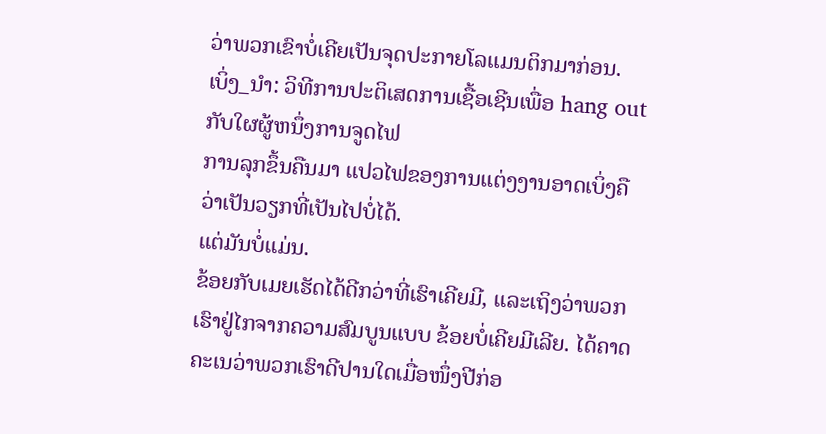ວ່າພວກເຂົາບໍ່ເຄີຍເປັນຈຸດປະກາຍໂລແມນຕິກມາກ່ອນ.
ເບິ່ງ_ນຳ: ວິທີການປະຕິເສດການເຊື້ອເຊີນເພື່ອ hang out ກັບໃຜຜູ້ຫນຶ່ງການຈູດໄຟ
ການລຸກຂຶ້ນຄືນມາ ແປວໄຟຂອງການແຕ່ງງານອາດເບິ່ງຄືວ່າເປັນວຽກທີ່ເປັນໄປບໍ່ໄດ້.
ແຕ່ມັນບໍ່ແມ່ນ.
ຂ້ອຍກັບເມຍເຮັດໄດ້ດີກວ່າທີ່ເຮົາເຄີຍມີ, ແລະເຖິງວ່າພວກເຮົາຢູ່ໄກຈາກຄວາມສົມບູນແບບ ຂ້ອຍບໍ່ເຄີຍມີເລີຍ. ໄດ້ຄາດຄະເນວ່າພວກເຮົາດີປານໃດເມື່ອໜຶ່ງປີກ່ອ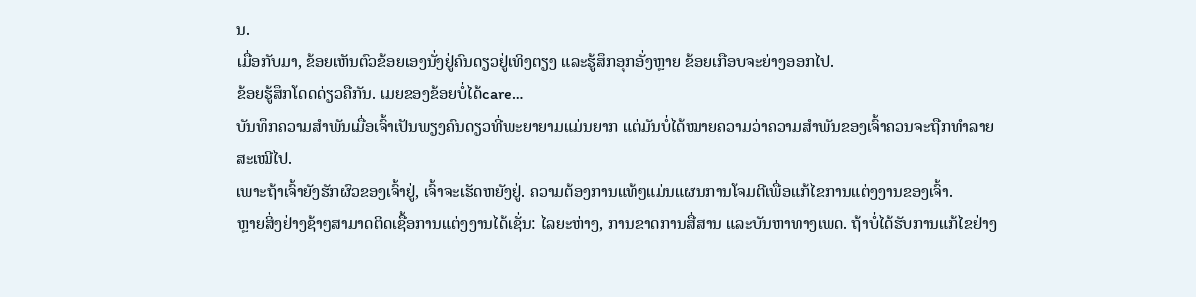ນ.
ເມື່ອກັບມາ, ຂ້ອຍເຫັນຕົວຂ້ອຍເອງນັ່ງຢູ່ຄົນດຽວຢູ່ເທິງຕຽງ ແລະຮູ້ສຶກອຸກອັ່ງຫຼາຍ ຂ້ອຍເກືອບຈະຍ່າງອອກໄປ.
ຂ້ອຍຮູ້ສຶກໂດດດ່ຽວຄືກັນ. ເມຍຂອງຂ້ອຍບໍ່ໄດ້care…
ບັນທຶກຄວາມສຳພັນເມື່ອເຈົ້າເປັນພຽງຄົນດຽວທີ່ພະຍາຍາມແມ່ນຍາກ ແຕ່ມັນບໍ່ໄດ້ໝາຍຄວາມວ່າຄວາມສຳພັນຂອງເຈົ້າຄວນຈະຖືກທຳລາຍສະເໝີໄປ.
ເພາະຖ້າເຈົ້າຍັງຮັກຜົວຂອງເຈົ້າຢູ່, ເຈົ້າຈະເຮັດຫຍັງຢູ່. ຄວາມຕ້ອງການແທ້ໆແມ່ນແຜນການໂຈມຕີເພື່ອແກ້ໄຂການແຕ່ງງານຂອງເຈົ້າ.
ຫຼາຍສິ່ງຢ່າງຊ້າໆສາມາດຕິດເຊື້ອການແຕ່ງງານໄດ້ເຊັ່ນ: ໄລຍະຫ່າງ, ການຂາດການສື່ສານ ແລະບັນຫາທາງເພດ. ຖ້າບໍ່ໄດ້ຮັບການແກ້ໄຂຢ່າງ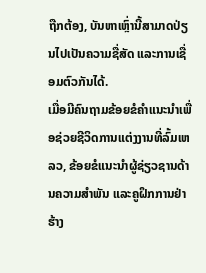ຖືກຕ້ອງ, ບັນຫາເຫຼົ່ານີ້ສາມາດປ່ຽນໄປເປັນຄວາມຊື່ສັດ ແລະການເຊື່ອມຕົວກັນໄດ້.
ເມື່ອມີຄົນຖາມຂ້ອຍຂໍຄໍາແນະນໍາເພື່ອຊ່ວຍຊີວິດການແຕ່ງງານທີ່ລົ້ມເຫລວ, ຂ້ອຍຂໍແນະນໍາຜູ້ຊ່ຽວຊານດ້ານຄວາມສໍາພັນ ແລະຄູຝຶກການຢ່າຮ້າງ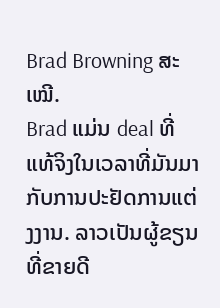Brad Browning ສະເໝີ.
Brad ແມ່ນ deal ທີ່ແທ້ຈິງໃນເວລາທີ່ມັນມາກັບການປະຢັດການແຕ່ງງານ. ລາວເປັນຜູ້ຂຽນທີ່ຂາຍດີ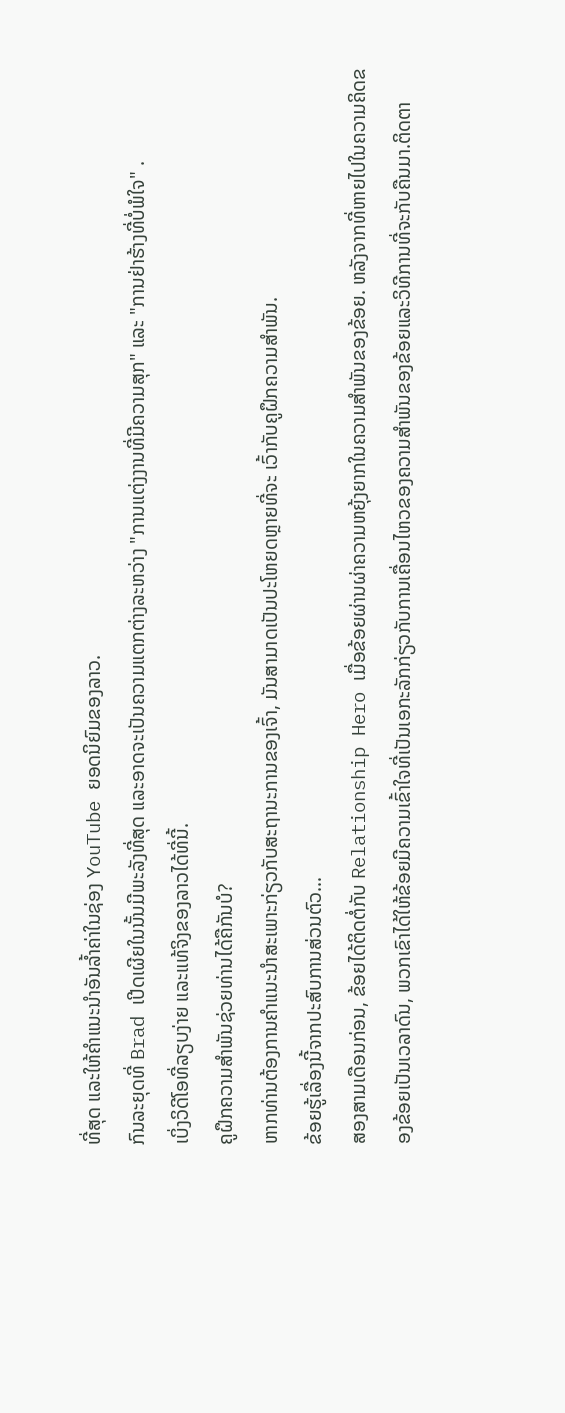ທີ່ສຸດ ແລະໃຫ້ຄຳແນະນຳອັນລ້ຳຄ່າໃນຊ່ອງ YouTube ຍອດນິຍົມຂອງລາວ.
ກົນລະຍຸດທີ່ Brad ເປີດເຜີຍໃນນັ້ນມີພະລັງທີ່ສຸດ ແລະອາດຈະເປັນຄວາມແຕກຕ່າງລະຫວ່າງ "ການແຕ່ງງານທີ່ມີຄວາມສຸກ" ແລະ "ການຢ່າຮ້າງທີ່ບໍ່ພໍໃຈ" .
ເບິ່ງວິດີໂອທີ່ລຽບງ່າຍ ແລະແທ້ຈິງຂອງລາວໄດ້ທີ່ນີ້.
ຄູຝຶກຄວາມສຳພັນຊ່ວຍທ່ານໄດ້ຄືກັນບໍ?
ຫາກທ່ານຕ້ອງການຄຳແນະນຳສະເພາະກ່ຽວກັບສະຖານະການຂອງເຈົ້າ, ມັນສາມາດເປັນປະໂຫຍດຫຼາຍທີ່ຈະ ເວົ້າກັບຄູຝຶກຄວາມສຳພັນ.
ຂ້ອຍຮູ້ເລື່ອງນີ້ຈາກປະສົບການສ່ວນຕົວ…
ສອງສາມເດືອນກ່ອນ, ຂ້ອຍໄດ້ຕິດຕໍ່ກັບ Relationship Hero ເມື່ອຂ້ອຍຜ່ານຜ່າຄວາມຫຍຸ້ງຍາກໃນຄວາມສຳພັນຂອງຂ້ອຍ. ຫລັງຈາກທີ່ຫາຍໄປໃນຄວາມຄິດຂອງຂ້ອຍເປັນເວລາດົນ, ພວກເຂົາໄດ້ໃຫ້ຂ້ອຍມີຄວາມເຂົ້າໃຈທີ່ເປັນເອກະລັກກ່ຽວກັບການເຄື່ອນໄຫວຂອງຄວາມສໍາພັນຂອງຂ້ອຍແລະວິທີການທີ່ຈະກັບຄືນມາ.ຕິດຕາ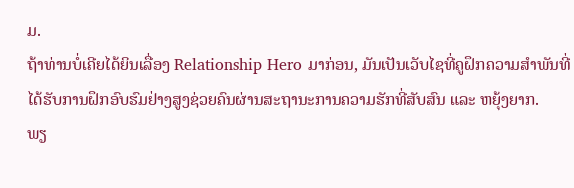ມ.
ຖ້າທ່ານບໍ່ເຄີຍໄດ້ຍິນເລື່ອງ Relationship Hero ມາກ່ອນ, ມັນເປັນເວັບໄຊທີ່ຄູຝຶກຄວາມສຳພັນທີ່ໄດ້ຮັບການຝຶກອົບຮົມຢ່າງສູງຊ່ວຍຄົນຜ່ານສະຖານະການຄວາມຮັກທີ່ສັບສົນ ແລະ ຫຍຸ້ງຍາກ.
ພຽ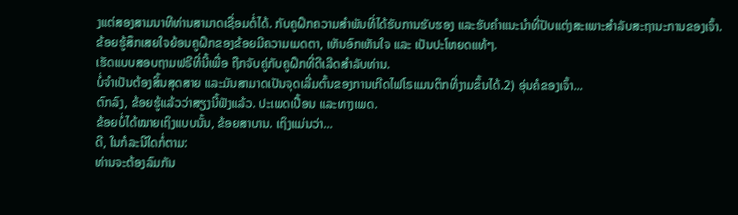ງແຕ່ສອງສາມນາທີທ່ານສາມາດເຊື່ອມຕໍ່ໄດ້. ກັບຄູຝຶກຄວາມສຳພັນທີ່ໄດ້ຮັບການຮັບຮອງ ແລະຮັບຄຳແນະນຳທີ່ປັບແຕ່ງສະເພາະສຳລັບສະຖານະການຂອງເຈົ້າ.
ຂ້ອຍຮູ້ສຶກເສຍໃຈຍ້ອນຄູຝຶກຂອງຂ້ອຍມີຄວາມເມດຕາ, ເຫັນອົກເຫັນໃຈ ແລະ ເປັນປະໂຫຍດແທ້ໆ.
ເຮັດແບບສອບຖາມຟຣີທີ່ນີ້ເພື່ອ ຖືກຈັບຄູ່ກັບຄູຝຶກທີ່ດີເລີດສໍາລັບທ່ານ.
ບໍ່ຈຳເປັນຕ້ອງສິ້ນສຸດສາຍ ແລະມັນສາມາດເປັນຈຸດເລີ່ມຕົ້ນຂອງການເກີດໄຟໂຣແມນຕິກທີ່ງາມຂຶ້ນໄດ້.2) ອຸ່ນຄໍຂອງເຈົ້າ...
ຕົກລົງ, ຂ້ອຍຮູ້ແລ້ວວ່າສຽງນີ້ຟັງແລ້ວ. ປະເພດເປື້ອນ ແລະທາງເພດ.
ຂ້ອຍບໍ່ໄດ້ໝາຍເຖິງແບບນັ້ນ, ຂ້ອຍສາບານ. ເຖິງແມ່ນວ່າ…
ດີ, ໃນກໍລະນີໃດກໍ່ຕາມ:
ທ່ານຈະຕ້ອງລົມກັນ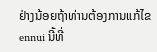ຢ່າງນ້ອຍຖ້າທ່ານຕ້ອງການແກ້ໄຂ ennui ນີ້ທີ່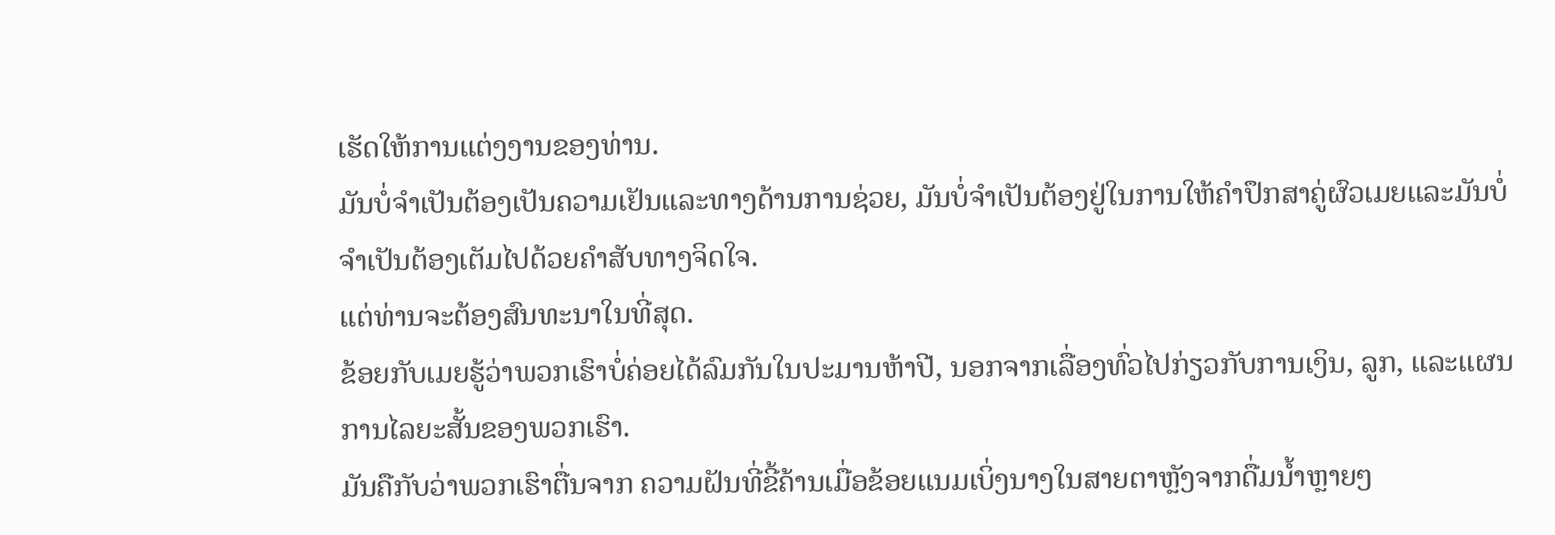ເຮັດໃຫ້ການແຕ່ງງານຂອງທ່ານ.
ມັນບໍ່ຈໍາເປັນຕ້ອງເປັນຄວາມເຢັນແລະທາງດ້ານການຊ່ວຍ, ມັນບໍ່ຈໍາເປັນຕ້ອງຢູ່ໃນການໃຫ້ຄໍາປຶກສາຄູ່ຜົວເມຍແລະມັນບໍ່ຈໍາເປັນຕ້ອງເຕັມໄປດ້ວຍຄໍາສັບທາງຈິດໃຈ.
ແຕ່ທ່ານຈະຕ້ອງສົນທະນາໃນທີ່ສຸດ.
ຂ້ອຍກັບເມຍຮູ້ວ່າພວກເຮົາບໍ່ຄ່ອຍໄດ້ລົມກັນໃນປະມານຫ້າປີ, ນອກຈາກເລື່ອງທົ່ວໄປກ່ຽວກັບການເງິນ, ລູກ, ແລະແຜນການໄລຍະສັ້ນຂອງພວກເຮົາ.
ມັນຄືກັບວ່າພວກເຮົາຕື່ນຈາກ ຄວາມຝັນທີ່ຂີ້ຄ້ານເມື່ອຂ້ອຍແນມເບິ່ງນາງໃນສາຍຕາຫຼັງຈາກດື່ມນໍ້າຫຼາຍໆ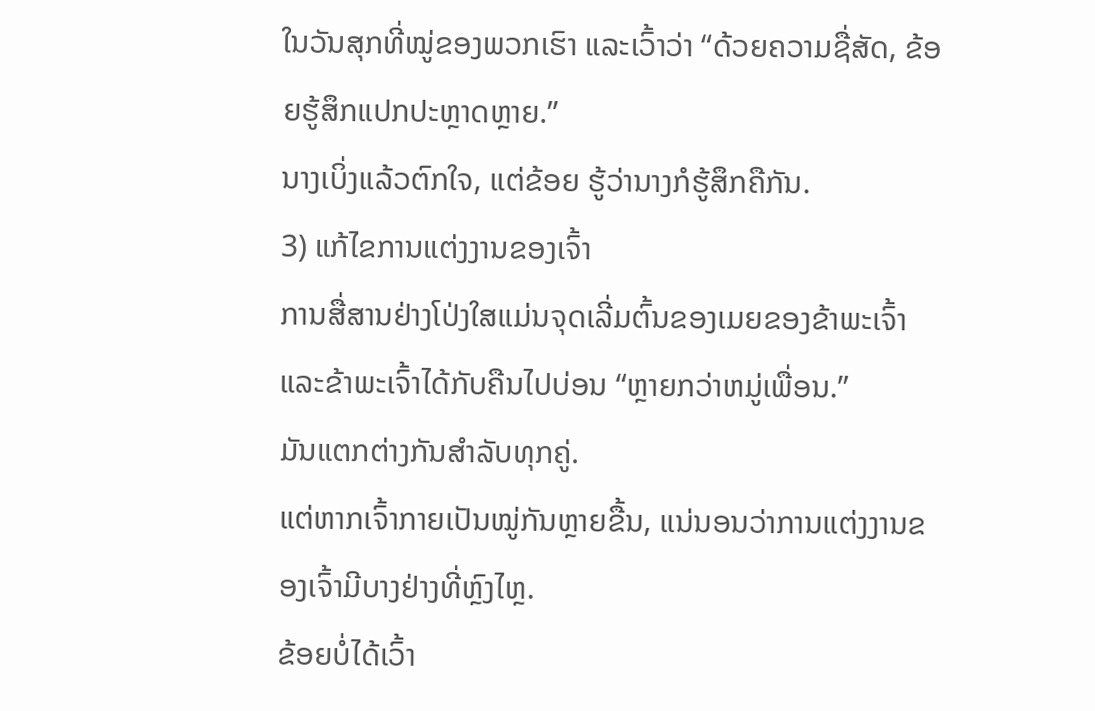ໃນວັນສຸກທີ່ໝູ່ຂອງພວກເຮົາ ແລະເວົ້າວ່າ “ດ້ວຍຄວາມຊື່ສັດ, ຂ້ອຍຮູ້ສຶກແປກປະຫຼາດຫຼາຍ.”
ນາງເບິ່ງແລ້ວຕົກໃຈ, ແຕ່ຂ້ອຍ ຮູ້ວ່ານາງກໍຮູ້ສຶກຄືກັນ.
3) ແກ້ໄຂການແຕ່ງງານຂອງເຈົ້າ
ການສື່ສານຢ່າງໂປ່ງໃສແມ່ນຈຸດເລີ່ມຕົ້ນຂອງເມຍຂອງຂ້າພະເຈົ້າແລະຂ້າພະເຈົ້າໄດ້ກັບຄືນໄປບ່ອນ “ຫຼາຍກວ່າຫມູ່ເພື່ອນ.”
ມັນແຕກຕ່າງກັນສຳລັບທຸກຄູ່.
ແຕ່ຫາກເຈົ້າກາຍເປັນໝູ່ກັນຫຼາຍຂື້ນ, ແນ່ນອນວ່າການແຕ່ງງານຂອງເຈົ້າມີບາງຢ່າງທີ່ຫຼົງໄຫຼ.
ຂ້ອຍບໍ່ໄດ້ເວົ້າ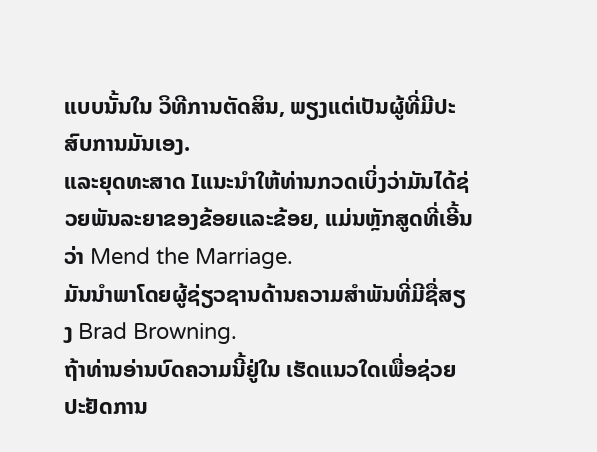ແບບນັ້ນໃນ ວິທີການຕັດສິນ, ພຽງແຕ່ເປັນຜູ້ທີ່ມີປະສົບການມັນເອງ.
ແລະຍຸດທະສາດ Iແນະນໍາໃຫ້ທ່ານກວດເບິ່ງວ່າມັນໄດ້ຊ່ວຍພັນລະຍາຂອງຂ້ອຍແລະຂ້ອຍ, ແມ່ນຫຼັກສູດທີ່ເອີ້ນວ່າ Mend the Marriage.
ມັນນໍາພາໂດຍຜູ້ຊ່ຽວຊານດ້ານຄວາມສໍາພັນທີ່ມີຊື່ສຽງ Brad Browning.
ຖ້າທ່ານອ່ານບົດຄວາມນີ້ຢູ່ໃນ ເຮັດແນວໃດເພື່ອຊ່ວຍປະຢັດການ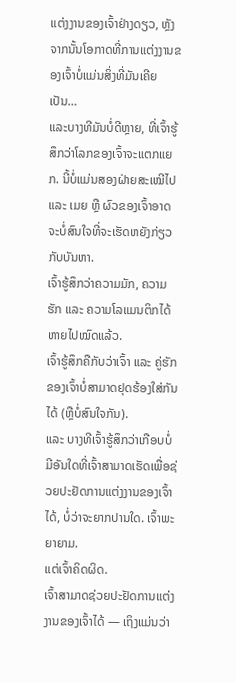ແຕ່ງງານຂອງເຈົ້າຢ່າງດຽວ, ຫຼັງຈາກນັ້ນໂອກາດທີ່ການແຕ່ງງານຂອງເຈົ້າບໍ່ແມ່ນສິ່ງທີ່ມັນເຄີຍເປັນ…
ແລະບາງທີມັນບໍ່ດີຫຼາຍ, ທີ່ເຈົ້າຮູ້ສຶກວ່າໂລກຂອງເຈົ້າຈະແຕກແຍກ. ນີ້ບໍ່ແມ່ນສອງຝ່າຍສະເໝີໄປ ແລະ ເມຍ ຫຼື ຜົວຂອງເຈົ້າອາດຈະບໍ່ສົນໃຈທີ່ຈະເຮັດຫຍັງກ່ຽວກັບບັນຫາ.
ເຈົ້າຮູ້ສຶກວ່າຄວາມມັກ, ຄວາມຮັກ ແລະ ຄວາມໂລແມນຕິກໄດ້ຫາຍໄປໝົດແລ້ວ.
ເຈົ້າຮູ້ສຶກຄືກັບວ່າເຈົ້າ ແລະ ຄູ່ຮັກຂອງເຈົ້າບໍ່ສາມາດຢຸດຮ້ອງໃສ່ກັນໄດ້ (ຫຼືບໍ່ສົນໃຈກັນ).
ແລະ ບາງທີເຈົ້າຮູ້ສຶກວ່າເກືອບບໍ່ມີອັນໃດທີ່ເຈົ້າສາມາດເຮັດເພື່ອຊ່ວຍປະຢັດການແຕ່ງງານຂອງເຈົ້າໄດ້, ບໍ່ວ່າຈະຍາກປານໃດ. ເຈົ້າພະຍາຍາມ.
ແຕ່ເຈົ້າຄິດຜິດ.
ເຈົ້າສາມາດຊ່ວຍປະຢັດການແຕ່ງງານຂອງເຈົ້າໄດ້ — ເຖິງແມ່ນວ່າ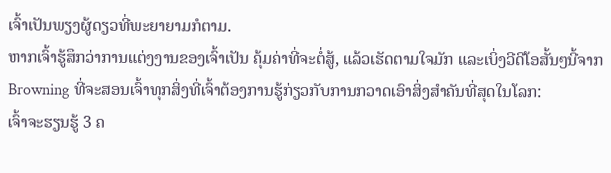ເຈົ້າເປັນພຽງຜູ້ດຽວທີ່ພະຍາຍາມກໍຕາມ.
ຫາກເຈົ້າຮູ້ສຶກວ່າການແຕ່ງງານຂອງເຈົ້າເປັນ ຄຸ້ມຄ່າທີ່ຈະຕໍ່ສູ້, ແລ້ວເຮັດຕາມໃຈມັກ ແລະເບິ່ງວີດີໂອສັ້ນໆນີ້ຈາກ Browning ທີ່ຈະສອນເຈົ້າທຸກສິ່ງທີ່ເຈົ້າຕ້ອງການຮູ້ກ່ຽວກັບການກວາດເອົາສິ່ງສຳຄັນທີ່ສຸດໃນໂລກ:
ເຈົ້າຈະຮຽນຮູ້ 3 ຄ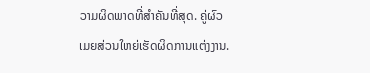ວາມຜິດພາດທີ່ສຳຄັນທີ່ສຸດ. ຄູ່ຜົວເມຍສ່ວນໃຫຍ່ເຮັດຜິດການແຕ່ງງານ.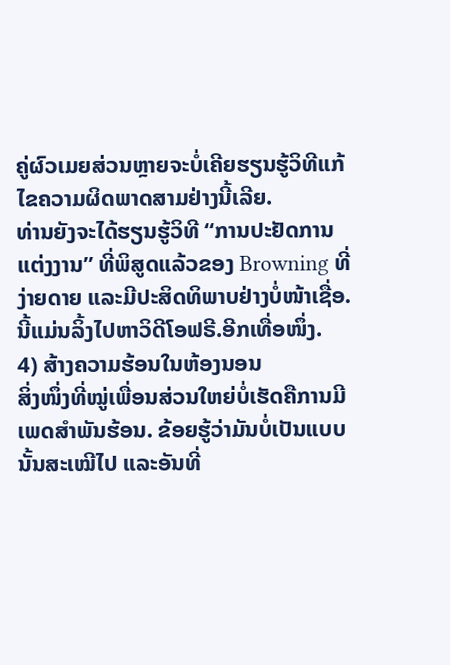ຄູ່ຜົວເມຍສ່ວນຫຼາຍຈະບໍ່ເຄີຍຮຽນຮູ້ວິທີແກ້ໄຂຄວາມຜິດພາດສາມຢ່າງນີ້ເລີຍ.
ທ່ານຍັງຈະໄດ້ຮຽນຮູ້ວິທີ “ການປະຢັດການແຕ່ງງານ” ທີ່ພິສູດແລ້ວຂອງ Browning ທີ່ງ່າຍດາຍ ແລະມີປະສິດທິພາບຢ່າງບໍ່ໜ້າເຊື່ອ.
ນີ້ແມ່ນລິ້ງໄປຫາວິດີໂອຟຣີ.ອີກເທື່ອໜຶ່ງ.
4) ສ້າງຄວາມຮ້ອນໃນຫ້ອງນອນ
ສິ່ງໜຶ່ງທີ່ໝູ່ເພື່ອນສ່ວນໃຫຍ່ບໍ່ເຮັດຄືການມີເພດສຳພັນຮ້ອນ. ຂ້ອຍຮູ້ວ່າມັນບໍ່ເປັນແບບນັ້ນສະເໝີໄປ ແລະອັນທີ່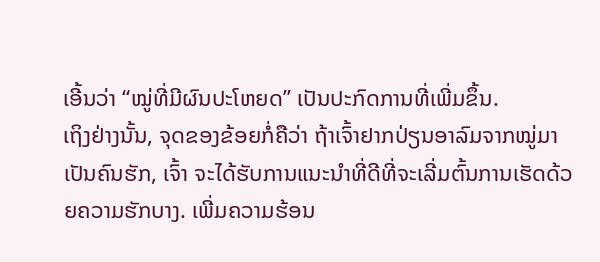ເອີ້ນວ່າ “ໝູ່ທີ່ມີຜົນປະໂຫຍດ” ເປັນປະກົດການທີ່ເພີ່ມຂຶ້ນ.
ເຖິງຢ່າງນັ້ນ, ຈຸດຂອງຂ້ອຍກໍ່ຄືວ່າ ຖ້າເຈົ້າຢາກປ່ຽນອາລົມຈາກໝູ່ມາເປັນຄົນຮັກ, ເຈົ້າ ຈະໄດ້ຮັບການແນະນໍາທີ່ດີທີ່ຈະເລີ່ມຕົ້ນການເຮັດດ້ວຍຄວາມຮັກບາງ. ເພີ່ມຄວາມຮ້ອນ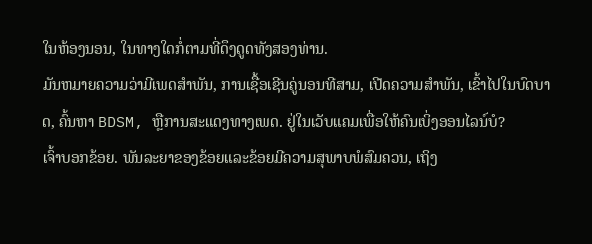ໃນຫ້ອງນອນ, ໃນທາງໃດກໍ່ຕາມທີ່ດຶງດູດທັງສອງທ່ານ.
ມັນຫມາຍຄວາມວ່າມີເພດສໍາພັນ, ການເຊື້ອເຊີນຄູ່ນອນທີສາມ, ເປີດຄວາມສໍາພັນ, ເຂົ້າໄປໃນບົດບາດ, ຄົ້ນຫາ BDSM, ຫຼືການສະແດງທາງເພດ. ຢູ່ໃນເວັບແຄມເພື່ອໃຫ້ຄົນເບິ່ງອອນໄລນ໌ບໍ?
ເຈົ້າບອກຂ້ອຍ. ພັນລະຍາຂອງຂ້ອຍແລະຂ້ອຍມີຄວາມສຸພາບພໍສົມຄວນ, ເຖິງ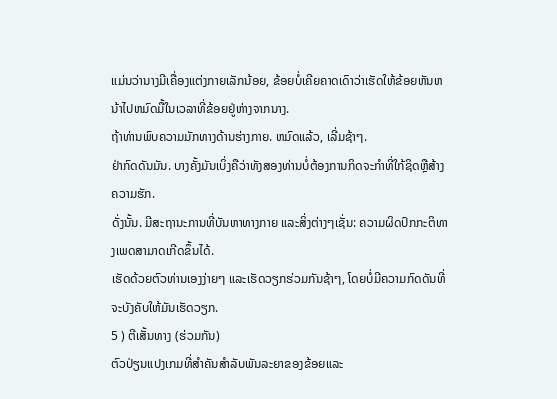ແມ່ນວ່ານາງມີເຄື່ອງແຕ່ງກາຍເລັກນ້ອຍ, ຂ້ອຍບໍ່ເຄີຍຄາດເດົາວ່າເຮັດໃຫ້ຂ້ອຍຫັນຫນ້າໄປຫມົດມື້ໃນເວລາທີ່ຂ້ອຍຢູ່ຫ່າງຈາກນາງ.
ຖ້າທ່ານພົບຄວາມມັກທາງດ້ານຮ່າງກາຍ. ຫມົດແລ້ວ, ເລີ່ມຊ້າໆ.
ຢ່າກົດດັນມັນ. ບາງຄັ້ງມັນເບິ່ງຄືວ່າທັງສອງທ່ານບໍ່ຕ້ອງການກິດຈະກໍາທີ່ໃກ້ຊິດຫຼືສ້າງຄວາມຮັກ.
ດັ່ງນັ້ນ. ມີສະຖານະການທີ່ບັນຫາທາງກາຍ ແລະສິ່ງຕ່າງໆເຊັ່ນ: ຄວາມຜິດປົກກະຕິທາງເພດສາມາດເກີດຂຶ້ນໄດ້.
ເຮັດດ້ວຍຕົວທ່ານເອງງ່າຍໆ ແລະເຮັດວຽກຮ່ວມກັນຊ້າໆ, ໂດຍບໍ່ມີຄວາມກົດດັນທີ່ຈະບັງຄັບໃຫ້ມັນເຮັດວຽກ.
5 ) ຕີເສັ້ນທາງ (ຮ່ວມກັນ)
ຕົວປ່ຽນແປງເກມທີ່ສໍາຄັນສໍາລັບພັນລະຍາຂອງຂ້ອຍແລະ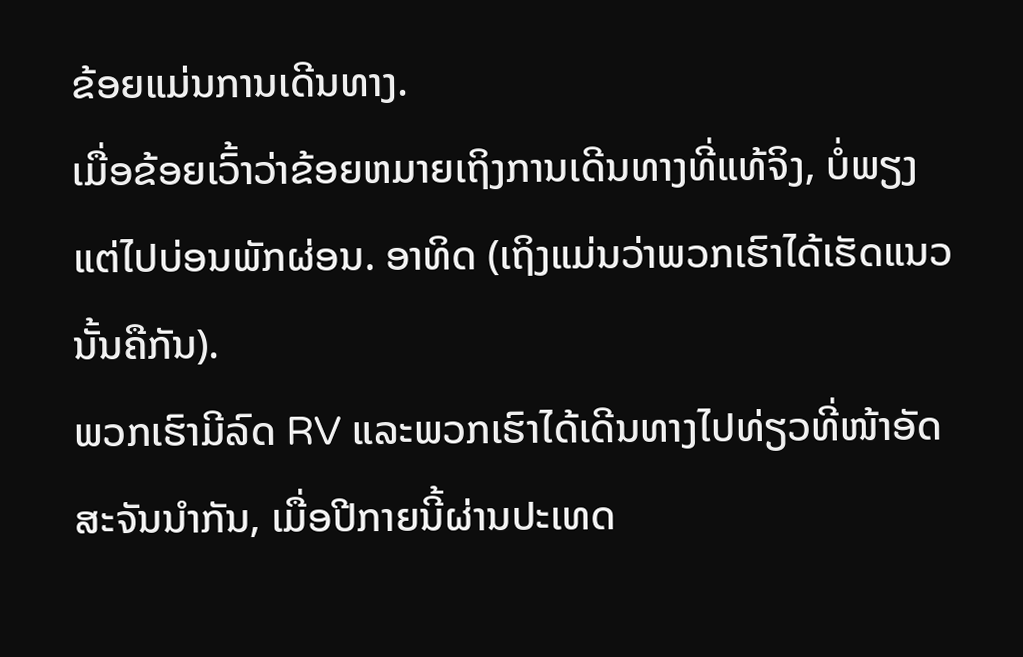ຂ້ອຍແມ່ນການເດີນທາງ.
ເມື່ອຂ້ອຍເວົ້າວ່າຂ້ອຍຫມາຍເຖິງການເດີນທາງທີ່ແທ້ຈິງ, ບໍ່ພຽງແຕ່ໄປບ່ອນພັກຜ່ອນ. ອາທິດ (ເຖິງແມ່ນວ່າພວກເຮົາໄດ້ເຮັດແນວນັ້ນຄືກັນ).
ພວກເຮົາມີລົດ RV ແລະພວກເຮົາໄດ້ເດີນທາງໄປທ່ຽວທີ່ໜ້າອັດສະຈັນນຳກັນ, ເມື່ອປີກາຍນີ້ຜ່ານປະເທດ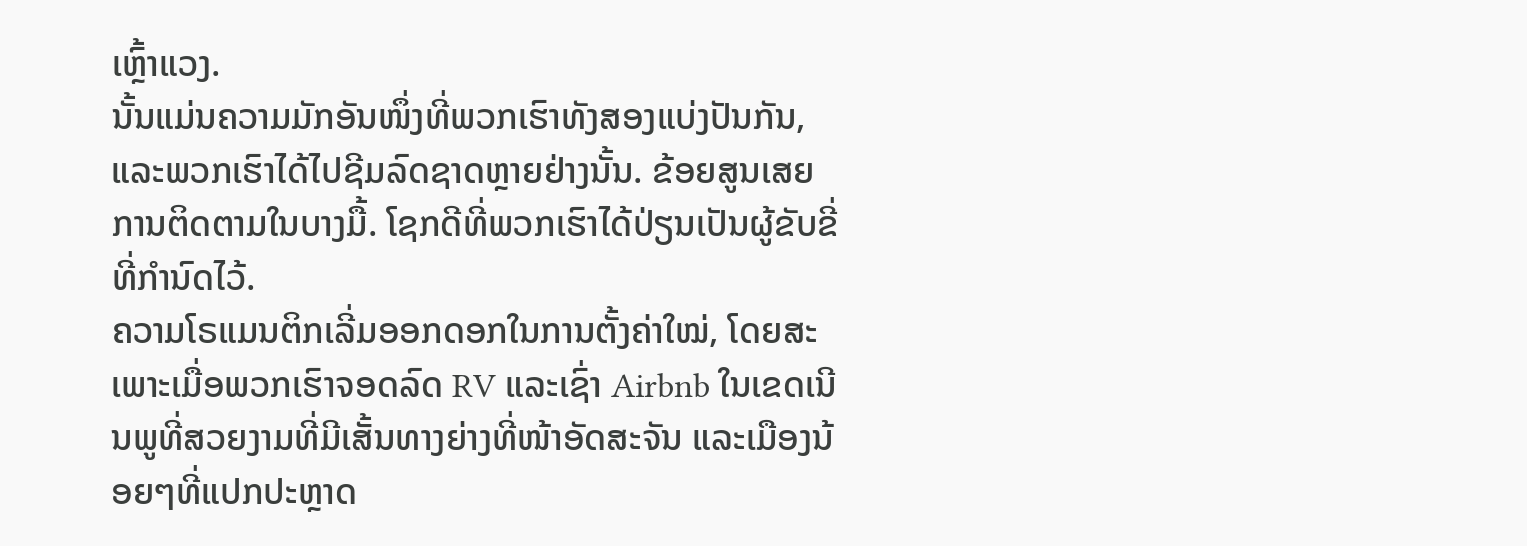ເຫຼົ້າແວງ.
ນັ້ນແມ່ນຄວາມມັກອັນໜຶ່ງທີ່ພວກເຮົາທັງສອງແບ່ງປັນກັນ, ແລະພວກເຮົາໄດ້ໄປຊີມລົດຊາດຫຼາຍຢ່າງນັ້ນ. ຂ້ອຍສູນເສຍການຕິດຕາມໃນບາງມື້. ໂຊກດີທີ່ພວກເຮົາໄດ້ປ່ຽນເປັນຜູ້ຂັບຂີ່ທີ່ກຳນົດໄວ້.
ຄວາມໂຣແມນຕິກເລີ່ມອອກດອກໃນການຕັ້ງຄ່າໃໝ່, ໂດຍສະເພາະເມື່ອພວກເຮົາຈອດລົດ RV ແລະເຊົ່າ Airbnb ໃນເຂດເນີນພູທີ່ສວຍງາມທີ່ມີເສັ້ນທາງຍ່າງທີ່ໜ້າອັດສະຈັນ ແລະເມືອງນ້ອຍໆທີ່ແປກປະຫຼາດ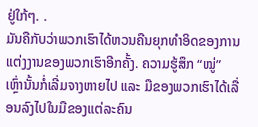ຢູ່ໃກ້ໆ. .
ມັນຄືກັບວ່າພວກເຮົາໄດ້ຫວນຄືນຍຸກທຳອິດຂອງການແຕ່ງງານຂອງພວກເຮົາອີກຄັ້ງ. ຄວາມຮູ້ສຶກ “ໝູ່” ເຫຼົ່ານັ້ນກໍ່ເລີ່ມຈາງຫາຍໄປ ແລະ ມືຂອງພວກເຮົາໄດ້ເລື່ອນລົງໄປໃນມືຂອງແຕ່ລະຄົນ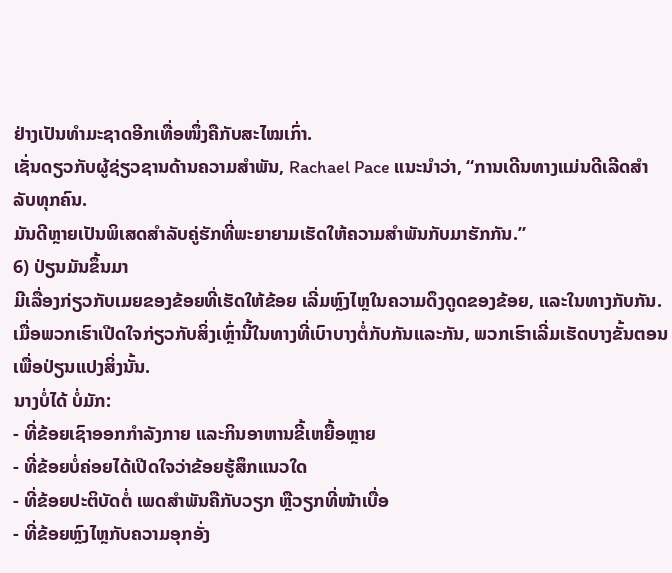ຢ່າງເປັນທຳມະຊາດອີກເທື່ອໜຶ່ງຄືກັບສະໄໝເກົ່າ.
ເຊັ່ນດຽວກັບຜູ້ຊ່ຽວຊານດ້ານຄວາມສຳພັນ, Rachael Pace ແນະນຳວ່າ, “ການເດີນທາງແມ່ນດີເລີດສຳລັບທຸກຄົນ.
ມັນດີຫຼາຍເປັນພິເສດສຳລັບຄູ່ຮັກທີ່ພະຍາຍາມເຮັດໃຫ້ຄວາມສຳພັນກັບມາຮັກກັນ.”
6) ປ່ຽນມັນຂຶ້ນມາ
ມີເລື່ອງກ່ຽວກັບເມຍຂອງຂ້ອຍທີ່ເຮັດໃຫ້ຂ້ອຍ ເລີ່ມຫຼົງໄຫຼໃນຄວາມດຶງດູດຂອງຂ້ອຍ, ແລະໃນທາງກັບກັນ.
ເມື່ອພວກເຮົາເປີດໃຈກ່ຽວກັບສິ່ງເຫຼົ່ານີ້ໃນທາງທີ່ເບົາບາງຕໍ່ກັບກັນແລະກັນ, ພວກເຮົາເລີ່ມເຮັດບາງຂັ້ນຕອນເພື່ອປ່ຽນແປງສິ່ງນັ້ນ.
ນາງບໍ່ໄດ້ ບໍ່ມັກ:
- ທີ່ຂ້ອຍເຊົາອອກກຳລັງກາຍ ແລະກິນອາຫານຂີ້ເຫຍື້ອຫຼາຍ
- ທີ່ຂ້ອຍບໍ່ຄ່ອຍໄດ້ເປີດໃຈວ່າຂ້ອຍຮູ້ສຶກແນວໃດ
- ທີ່ຂ້ອຍປະຕິບັດຕໍ່ ເພດສໍາພັນຄືກັບວຽກ ຫຼືວຽກທີ່ໜ້າເບື່ອ
- ທີ່ຂ້ອຍຫຼົງໄຫຼກັບຄວາມອຸກອັ່ງ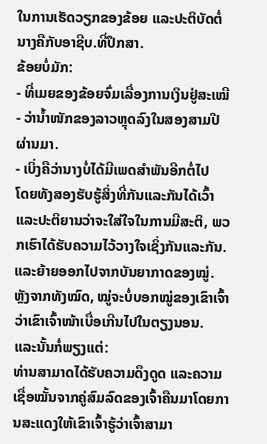ໃນການເຮັດວຽກຂອງຂ້ອຍ ແລະປະຕິບັດຕໍ່ນາງຄືກັບອາຊີບ.ທີ່ປຶກສາ.
ຂ້ອຍບໍ່ມັກ:
- ທີ່ເມຍຂອງຂ້ອຍຈົ່ມເລື່ອງການເງິນຢູ່ສະເໝີ
- ວ່ານໍ້າໜັກຂອງລາວຫຼຸດລົງໃນສອງສາມປີຜ່ານມາ.
- ເບິ່ງຄືວ່ານາງບໍ່ໄດ້ມີເພດສຳພັນອີກຕໍ່ໄປ
ໂດຍທັງສອງຮັບຮູ້ສິ່ງທີ່ກັນແລະກັນໄດ້ເວົ້າ ແລະປະຕິຍານວ່າຈະໃສ່ໃຈໃນການມີສະຕິ, ພວກເຮົາໄດ້ຮັບຄວາມໄວ້ວາງໃຈເຊິ່ງກັນແລະກັນ. ແລະຍ້າຍອອກໄປຈາກບັນຍາກາດຂອງໝູ່.
ຫຼັງຈາກທັງໝົດ, ໝູ່ຈະບໍ່ບອກໝູ່ຂອງເຂົາເຈົ້າວ່າເຂົາເຈົ້າໜ້າເບື່ອເກີນໄປໃນຕຽງນອນ.
ແລະນັ້ນກໍ່ພຽງແຕ່:
ທ່ານສາມາດໄດ້ຮັບຄວາມດຶງດູດ ແລະຄວາມເຊື່ອໝັ້ນຈາກຄູ່ສົມລົດຂອງເຈົ້າຄືນມາໂດຍການສະແດງໃຫ້ເຂົາເຈົ້າຮູ້ວ່າເຈົ້າສາມາ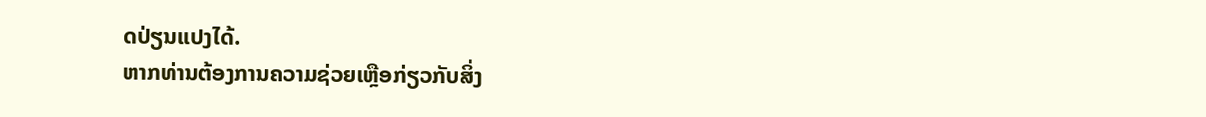ດປ່ຽນແປງໄດ້.
ຫາກທ່ານຕ້ອງການຄວາມຊ່ວຍເຫຼືອກ່ຽວກັບສິ່ງ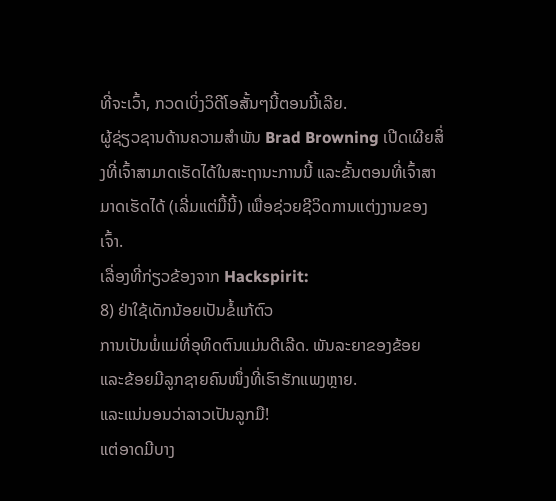ທີ່ຈະເວົ້າ, ກວດເບິ່ງວິດີໂອສັ້ນໆນີ້ຕອນນີ້ເລີຍ.
ຜູ້ຊ່ຽວຊານດ້ານຄວາມສໍາພັນ Brad Browning ເປີດເຜີຍສິ່ງທີ່ເຈົ້າສາມາດເຮັດໄດ້ໃນສະຖານະການນີ້ ແລະຂັ້ນຕອນທີ່ເຈົ້າສາມາດເຮັດໄດ້ (ເລີ່ມແຕ່ມື້ນີ້) ເພື່ອຊ່ວຍຊີວິດການແຕ່ງງານຂອງເຈົ້າ.
ເລື່ອງທີ່ກ່ຽວຂ້ອງຈາກ Hackspirit:
8) ຢ່າໃຊ້ເດັກນ້ອຍເປັນຂໍ້ແກ້ຕົວ
ການເປັນພໍ່ແມ່ທີ່ອຸທິດຕົນແມ່ນດີເລີດ. ພັນລະຍາຂອງຂ້ອຍ ແລະຂ້ອຍມີລູກຊາຍຄົນໜຶ່ງທີ່ເຮົາຮັກແພງຫຼາຍ.
ແລະແນ່ນອນວ່າລາວເປັນລູກມື!
ແຕ່ອາດມີບາງ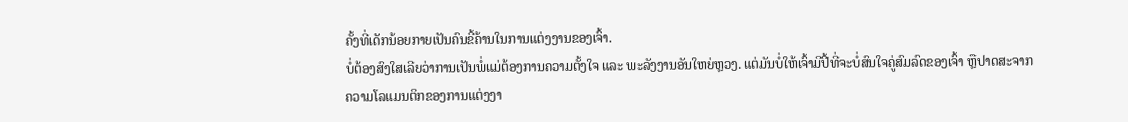ຄັ້ງທີ່ເດັກນ້ອຍກາຍເປັນຄົນຂີ້ຄ້ານໃນການແຕ່ງງານຂອງເຈົ້າ.
ບໍ່ຕ້ອງສົງໃສເລີຍວ່າການເປັນພໍ່ແມ່ຕ້ອງການຄວາມຕັ້ງໃຈ ແລະ ພະລັງງານອັນໃຫຍ່ຫຼວງ. ແຕ່ມັນບໍ່ໃຫ້ເຈົ້າມີປີ້ທີ່ຈະບໍ່ສົນໃຈຄູ່ສົມລົດຂອງເຈົ້າ ຫຼືປາດສະຈາກຄວາມໂລແມນຕິກຂອງການແຕ່ງງາ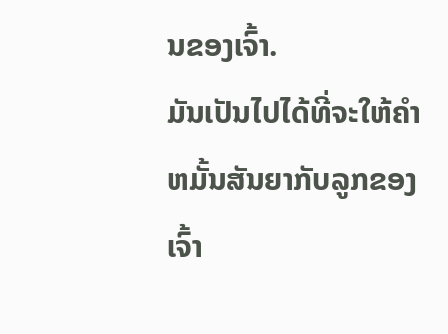ນຂອງເຈົ້າ.
ມັນເປັນໄປໄດ້ທີ່ຈະໃຫ້ຄໍາຫມັ້ນສັນຍາກັບລູກຂອງເຈົ້າ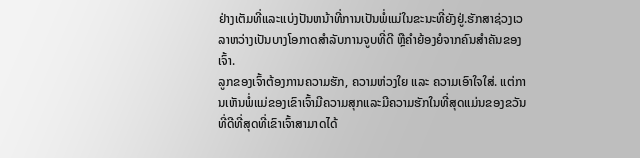ຢ່າງເຕັມທີ່ແລະແບ່ງປັນຫນ້າທີ່ການເປັນພໍ່ແມ່ໃນຂະນະທີ່ຍັງຢູ່.ຮັກສາຊ່ວງເວລາຫວ່າງເປັນບາງໂອກາດສຳລັບການຈູບທີ່ດີ ຫຼືຄຳຍ້ອງຍໍຈາກຄົນສຳຄັນຂອງເຈົ້າ.
ລູກຂອງເຈົ້າຕ້ອງການຄວາມຮັກ, ຄວາມຫ່ວງໃຍ ແລະ ຄວາມເອົາໃຈໃສ່. ແຕ່ການເຫັນພໍ່ແມ່ຂອງເຂົາເຈົ້າມີຄວາມສຸກແລະມີຄວາມຮັກໃນທີ່ສຸດແມ່ນຂອງຂວັນທີ່ດີທີ່ສຸດທີ່ເຂົາເຈົ້າສາມາດໄດ້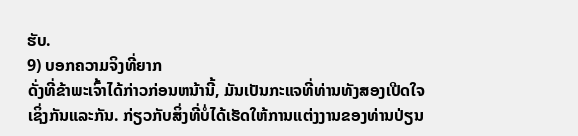ຮັບ.
9) ບອກຄວາມຈິງທີ່ຍາກ
ດັ່ງທີ່ຂ້າພະເຈົ້າໄດ້ກ່າວກ່ອນຫນ້ານີ້, ມັນເປັນກະແຈທີ່ທ່ານທັງສອງເປີດໃຈເຊິ່ງກັນແລະກັນ. ກ່ຽວກັບສິ່ງທີ່ບໍ່ໄດ້ເຮັດໃຫ້ການແຕ່ງງານຂອງທ່ານປ່ຽນ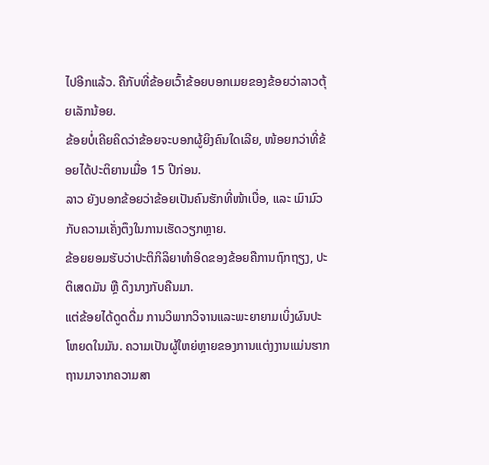ໄປອີກແລ້ວ. ຄືກັບທີ່ຂ້ອຍເວົ້າຂ້ອຍບອກເມຍຂອງຂ້ອຍວ່າລາວຕຸ້ຍເລັກນ້ອຍ.
ຂ້ອຍບໍ່ເຄີຍຄິດວ່າຂ້ອຍຈະບອກຜູ້ຍິງຄົນໃດເລີຍ, ໜ້ອຍກວ່າທີ່ຂ້ອຍໄດ້ປະຕິຍານເມື່ອ 15 ປີກ່ອນ.
ລາວ ຍັງບອກຂ້ອຍວ່າຂ້ອຍເປັນຄົນຮັກທີ່ໜ້າເບື່ອ, ແລະ ເມົາມົວກັບຄວາມເຄັ່ງຕຶງໃນການເຮັດວຽກຫຼາຍ.
ຂ້ອຍຍອມຮັບວ່າປະຕິກິລິຍາທຳອິດຂອງຂ້ອຍຄືການຖົກຖຽງ, ປະຕິເສດມັນ ຫຼື ດຶງນາງກັບຄືນມາ.
ແຕ່ຂ້ອຍໄດ້ດູດດື່ມ ການວິພາກວິຈານແລະພະຍາຍາມເບິ່ງຜົນປະໂຫຍດໃນມັນ. ຄວາມເປັນຜູ້ໃຫຍ່ຫຼາຍຂອງການແຕ່ງງານແມ່ນຮາກຖານມາຈາກຄວາມສາ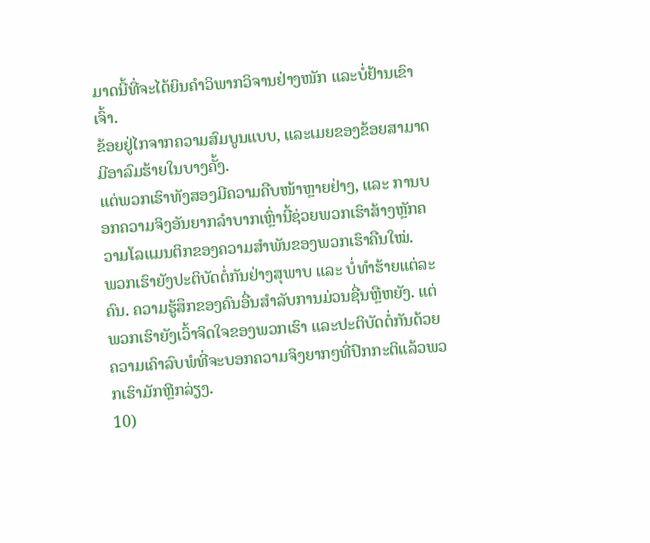ມາດນີ້ທີ່ຈະໄດ້ຍິນຄໍາວິພາກວິຈານຢ່າງໜັກ ແລະບໍ່ຢ້ານເຂົາເຈົ້າ.
ຂ້ອຍຢູ່ໄກຈາກຄວາມສົມບູນແບບ, ແລະເມຍຂອງຂ້ອຍສາມາດມີອາລົມຮ້າຍໃນບາງຄັ້ງ.
ແຕ່ພວກເຮົາທັງສອງມີຄວາມຄືບໜ້າຫຼາຍຢ່າງ, ແລະ ການບອກຄວາມຈິງອັນຍາກລຳບາກເຫຼົ່ານີ້ຊ່ວຍພວກເຮົາສ້າງຫຼັກຄວາມໂລແມນຕິກຂອງຄວາມສຳພັນຂອງພວກເຮົາຄືນໃໝ່.
ພວກເຮົາຍັງປະຕິບັດຕໍ່ກັນຢ່າງສຸພາບ ແລະ ບໍ່ທຳຮ້າຍແຕ່ລະຄົນ. ຄວາມຮູ້ສຶກຂອງຄົນອື່ນສໍາລັບການມ່ວນຊື່ນຫຼືຫຍັງ. ແຕ່ພວກເຮົາຍັງເວົ້າຈິດໃຈຂອງພວກເຮົາ ແລະປະຕິບັດຕໍ່ກັນດ້ວຍຄວາມເຄົາລົບພໍທີ່ຈະບອກຄວາມຈິງຍາກໆທີ່ປົກກະຕິແລ້ວພວກເຮົາມັກຫຼີກລ່ຽງ.
10)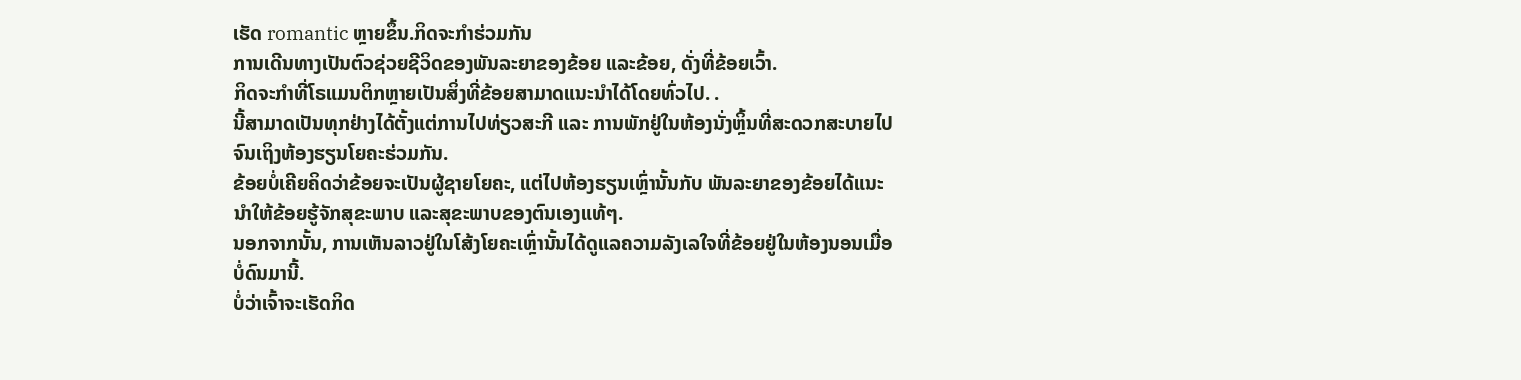ເຮັດ romantic ຫຼາຍຂຶ້ນ.ກິດຈະກໍາຮ່ວມກັນ
ການເດີນທາງເປັນຕົວຊ່ວຍຊີວິດຂອງພັນລະຍາຂອງຂ້ອຍ ແລະຂ້ອຍ, ດັ່ງທີ່ຂ້ອຍເວົ້າ.
ກິດຈະກຳທີ່ໂຣແມນຕິກຫຼາຍເປັນສິ່ງທີ່ຂ້ອຍສາມາດແນະນຳໄດ້ໂດຍທົ່ວໄປ. .
ນີ້ສາມາດເປັນທຸກຢ່າງໄດ້ຕັ້ງແຕ່ການໄປທ່ຽວສະກີ ແລະ ການພັກຢູ່ໃນຫ້ອງນັ່ງຫຼິ້ນທີ່ສະດວກສະບາຍໄປຈົນເຖິງຫ້ອງຮຽນໂຍຄະຮ່ວມກັນ.
ຂ້ອຍບໍ່ເຄີຍຄິດວ່າຂ້ອຍຈະເປັນຜູ້ຊາຍໂຍຄະ, ແຕ່ໄປຫ້ອງຮຽນເຫຼົ່ານັ້ນກັບ ພັນລະຍາຂອງຂ້ອຍໄດ້ແນະນຳໃຫ້ຂ້ອຍຮູ້ຈັກສຸຂະພາບ ແລະສຸຂະພາບຂອງຕົນເອງແທ້ໆ.
ນອກຈາກນັ້ນ, ການເຫັນລາວຢູ່ໃນໂສ້ງໂຍຄະເຫຼົ່ານັ້ນໄດ້ດູແລຄວາມລັງເລໃຈທີ່ຂ້ອຍຢູ່ໃນຫ້ອງນອນເມື່ອບໍ່ດົນມານີ້.
ບໍ່ວ່າເຈົ້າຈະເຮັດກິດ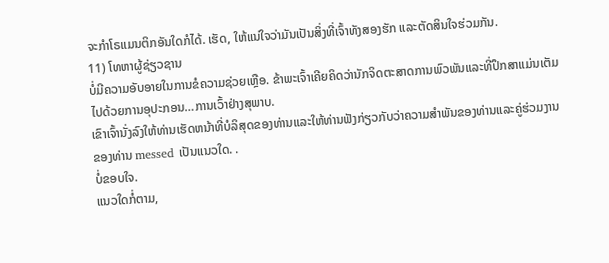ຈະກຳໂຣແມນຕິກອັນໃດກໍໄດ້. ເຮັດ, ໃຫ້ແນ່ໃຈວ່າມັນເປັນສິ່ງທີ່ເຈົ້າທັງສອງຮັກ ແລະຕັດສິນໃຈຮ່ວມກັນ.
11) ໂທຫາຜູ້ຊ່ຽວຊານ
ບໍ່ມີຄວາມອັບອາຍໃນການຂໍຄວາມຊ່ວຍເຫຼືອ. ຂ້າພະເຈົ້າເຄີຍຄິດວ່ານັກຈິດຕະສາດການພົວພັນແລະທີ່ປຶກສາແມ່ນເຕັມໄປດ້ວຍການອຸປະກອນ…ການເວົ້າຢ່າງສຸພາບ.
ເຂົາເຈົ້ານັ່ງລົງໃຫ້ທ່ານເຮັດຫນ້າທີ່ບໍລິສຸດຂອງທ່ານແລະໃຫ້ທ່ານຟັງກ່ຽວກັບວ່າຄວາມສໍາພັນຂອງທ່ານແລະຄູ່ຮ່ວມງານຂອງທ່ານ messed ເປັນແນວໃດ. .
ບໍ່ຂອບໃຈ.
ແນວໃດກໍ່ຕາມ,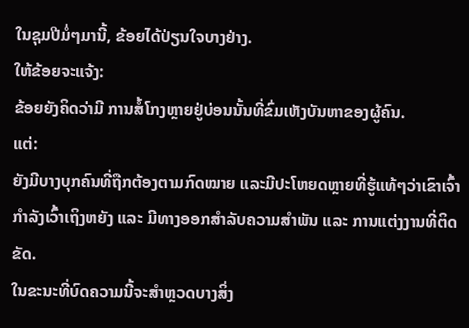ໃນຊຸມປີມໍ່ໆມານີ້, ຂ້ອຍໄດ້ປ່ຽນໃຈບາງຢ່າງ.
ໃຫ້ຂ້ອຍຈະແຈ້ງ:
ຂ້ອຍຍັງຄິດວ່າມີ ການສໍ້ໂກງຫຼາຍຢູ່ບ່ອນນັ້ນທີ່ຂົ່ມເຫັງບັນຫາຂອງຜູ້ຄົນ.
ແຕ່:
ຍັງມີບາງບຸກຄົນທີ່ຖືກຕ້ອງຕາມກົດໝາຍ ແລະມີປະໂຫຍດຫຼາຍທີ່ຮູ້ແທ້ໆວ່າເຂົາເຈົ້າກຳລັງເວົ້າເຖິງຫຍັງ ແລະ ມີທາງອອກສຳລັບຄວາມສຳພັນ ແລະ ການແຕ່ງງານທີ່ຕິດຂັດ.
ໃນຂະນະທີ່ບົດຄວາມນີ້ຈະສຳຫຼວດບາງສິ່ງ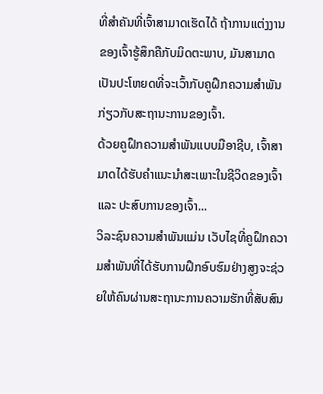ທີ່ສຳຄັນທີ່ເຈົ້າສາມາດເຮັດໄດ້ ຖ້າການແຕ່ງງານຂອງເຈົ້າຮູ້ສຶກຄືກັບມິດຕະພາບ, ມັນສາມາດເປັນປະໂຫຍດທີ່ຈະເວົ້າກັບຄູຝຶກຄວາມສຳພັນກ່ຽວກັບສະຖານະການຂອງເຈົ້າ.
ດ້ວຍຄູຝຶກຄວາມສຳພັນແບບມືອາຊີບ, ເຈົ້າສາມາດໄດ້ຮັບຄຳແນະນຳສະເພາະໃນຊີວິດຂອງເຈົ້າ ແລະ ປະສົບການຂອງເຈົ້າ...
ວິລະຊົນຄວາມສຳພັນແມ່ນ ເວັບໄຊທີ່ຄູຝຶກຄວາມສຳພັນທີ່ໄດ້ຮັບການຝຶກອົບຮົມຢ່າງສູງຈະຊ່ວຍໃຫ້ຄົນຜ່ານສະຖານະການຄວາມຮັກທີ່ສັບສົນ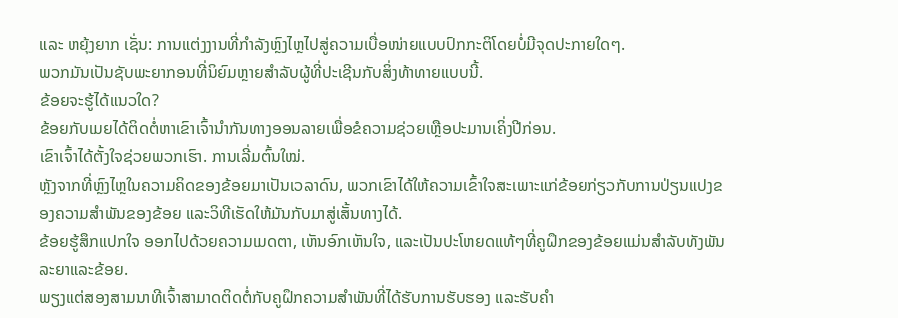ແລະ ຫຍຸ້ງຍາກ ເຊັ່ນ: ການແຕ່ງງານທີ່ກຳລັງຫຼົງໄຫຼໄປສູ່ຄວາມເບື່ອໜ່າຍແບບປົກກະຕິໂດຍບໍ່ມີຈຸດປະກາຍໃດໆ.
ພວກມັນເປັນຊັບພະຍາກອນທີ່ນິຍົມຫຼາຍສໍາລັບຜູ້ທີ່ປະເຊີນກັບສິ່ງທ້າທາຍແບບນີ້.
ຂ້ອຍຈະຮູ້ໄດ້ແນວໃດ?
ຂ້ອຍກັບເມຍໄດ້ຕິດຕໍ່ຫາເຂົາເຈົ້ານຳກັນທາງອອນລາຍເພື່ອຂໍຄວາມຊ່ວຍເຫຼືອປະມານເຄິ່ງປີກ່ອນ.
ເຂົາເຈົ້າໄດ້ຕັ້ງໃຈຊ່ວຍພວກເຮົາ. ການເລີ່ມຕົ້ນໃໝ່.
ຫຼັງຈາກທີ່ຫຼົງໄຫຼໃນຄວາມຄິດຂອງຂ້ອຍມາເປັນເວລາດົນ, ພວກເຂົາໄດ້ໃຫ້ຄວາມເຂົ້າໃຈສະເພາະແກ່ຂ້ອຍກ່ຽວກັບການປ່ຽນແປງຂອງຄວາມສຳພັນຂອງຂ້ອຍ ແລະວິທີເຮັດໃຫ້ມັນກັບມາສູ່ເສັ້ນທາງໄດ້.
ຂ້ອຍຮູ້ສຶກແປກໃຈ ອອກໄປດ້ວຍຄວາມເມດຕາ, ເຫັນອົກເຫັນໃຈ, ແລະເປັນປະໂຫຍດແທ້ໆທີ່ຄູຝຶກຂອງຂ້ອຍແມ່ນສໍາລັບທັງພັນລະຍາແລະຂ້ອຍ.
ພຽງແຕ່ສອງສາມນາທີເຈົ້າສາມາດຕິດຕໍ່ກັບຄູຝຶກຄວາມສຳພັນທີ່ໄດ້ຮັບການຮັບຮອງ ແລະຮັບຄຳ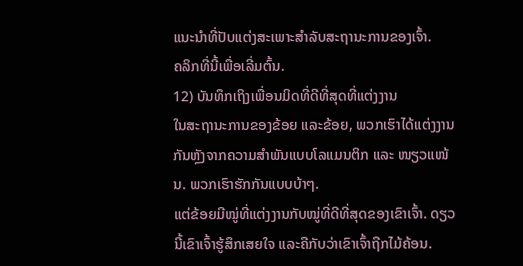ແນະນຳທີ່ປັບແຕ່ງສະເພາະສຳລັບສະຖານະການຂອງເຈົ້າ.
ຄລິກທີ່ນີ້ເພື່ອເລີ່ມຕົ້ນ.
12) ບັນທຶກເຖິງເພື່ອນມິດທີ່ດີທີ່ສຸດທີ່ແຕ່ງງານ
ໃນສະຖານະການຂອງຂ້ອຍ ແລະຂ້ອຍ, ພວກເຮົາໄດ້ແຕ່ງງານກັນຫຼັງຈາກຄວາມສຳພັນແບບໂລແມນຕິກ ແລະ ໜຽວແໜ້ນ. ພວກເຮົາຮັກກັນແບບບ້າໆ.
ແຕ່ຂ້ອຍມີໝູ່ທີ່ແຕ່ງງານກັບໝູ່ທີ່ດີທີ່ສຸດຂອງເຂົາເຈົ້າ. ດຽວນີ້ເຂົາເຈົ້າຮູ້ສຶກເສຍໃຈ ແລະຄືກັບວ່າເຂົາເຈົ້າຖືກໄມ້ຄ້ອນ.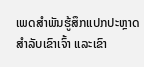ເພດສຳພັນຮູ້ສຶກແປກປະຫຼາດສຳລັບເຂົາເຈົ້າ ແລະເຂົາ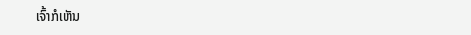ເຈົ້າກໍເຫັນ